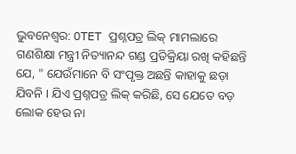ଭୁବନେଶ୍ୱର: OTET ପ୍ରଶ୍ନପତ୍ର ଲିକ୍ ମାମଲାରେ ଗଣଶିକ୍ଷା ମନ୍ତ୍ରୀ ନିତ୍ୟାନନ୍ଦ ଗଣ୍ଡ ପ୍ରତିକ୍ରିୟା ରଖି କହିଛନ୍ତି ଯେ, " ଯେଉଁମାନେ ବି ସଂପୃକ୍ତ ଅଛନ୍ତି କାହାକୁ ଛଡ଼ା ଯିବନି । ଯିଏ ପ୍ରଶ୍ନପତ୍ର ଲିକ୍ କରିଛି, ସେ ଯେତେ ବଡ଼ ଲୋକ ହେଉ ନା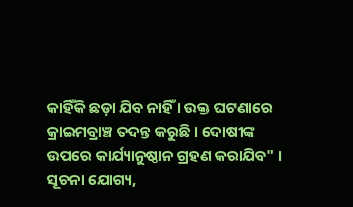କାହିଁକି ଛଡ଼ା ଯିବ ନାହିଁ । ଉକ୍ତ ଘଟଣାରେ କ୍ରାଇମବ୍ରାଞ୍ଚ ତଦନ୍ତ କରୁଛି । ଦୋଷୀଙ୍କ ଉପରେ କାର୍ଯ୍ୟାନୁଷ୍ଠାନ ଗ୍ରହଣ କରାଯିବ" ।
ସୂଚନା ଯୋଗ୍ୟ,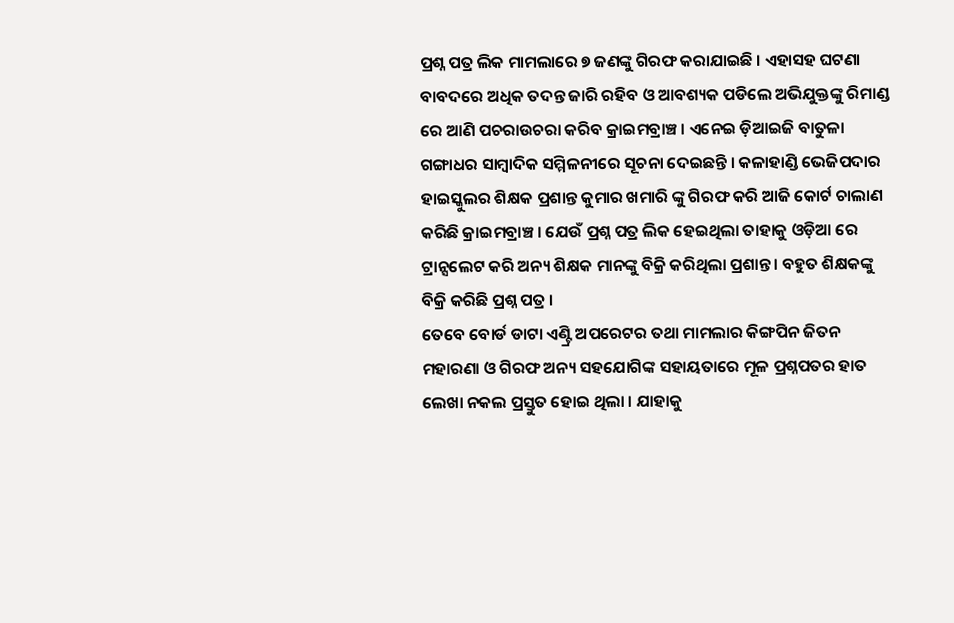ପ୍ରଶ୍ନ ପତ୍ର ଲିକ ମାମଲାରେ ୭ ଜଣଙ୍କୁ ଗିରଫ କରାଯାଇଛି । ଏହାସହ ଘଟଣା ବାବଦରେ ଅଧିକ ତଦନ୍ତ ଜାରି ରହିବ ଓ ଆବଶ୍ୟକ ପଡିଲେ ଅଭିଯୁକ୍ତଙ୍କୁ ରିମାଣ୍ଡ ରେ ଆଣି ପଚରାଉଚରା କରିବ କ୍ରାଇମବ୍ରାଞ୍ଚ । ଏନେଇ ଡ଼ିଆଇଜି ବାତୁଳା ଗଙ୍ଗାଧର ସାମ୍ବାଦିକ ସମ୍ମିଳନୀରେ ସୂଚନା ଦେଇଛନ୍ତି । କଳାହାଣ୍ଡି ଭେଜିପଦାର ହାଇସ୍କୁଲର ଶିକ୍ଷକ ପ୍ରଶାନ୍ତ କୁମାର ଖମାରି ଙ୍କୁ ଗିରଫ କରି ଆଜି କୋର୍ଟ ଚାଲାଣ କରିଛି କ୍ରାଇମବ୍ରାଞ୍ଚ । ଯେଉଁ ପ୍ରଶ୍ନ ପତ୍ର ଲିକ ହେଇଥିଲା ତାହାକୁ ଓଡ଼ିଆ ରେ ଟ୍ରାନ୍ସଲେଟ କରି ଅନ୍ୟ ଶିକ୍ଷକ ମାନଙ୍କୁ ବିକ୍ରି କରିଥିଲା ପ୍ରଶାନ୍ତ । ବହୁତ ଶିକ୍ଷକଙ୍କୁ ବିକ୍ରି କରିଛି ପ୍ରଶ୍ନ ପତ୍ର ।
ତେବେ ବୋର୍ଡ ଡାଟା ଏଣ୍ଟ୍ରି ଅପରେଟର ତଥା ମାମଲାର କିଙ୍ଗପିନ ଜିତନ ମହାରଣା ଓ ଗିରଫ ଅନ୍ୟ ସହଯୋଗିଙ୍କ ସହାୟତାରେ ମୂଳ ପ୍ରଶ୍ନପତର ହାତ ଲେଖା ନକଲ ପ୍ରସ୍ତୁତ ହୋଇ ଥିଲା । ଯାହାକୁ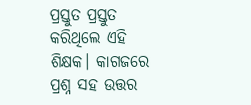ପ୍ରସ୍ତୁତ ପ୍ରସ୍ତୁତ କରିଥିଲେ ଏହି ଶିକ୍ଷକ। କାଗଜରେ ପ୍ରଶ୍ନ ସହ ଉତ୍ତର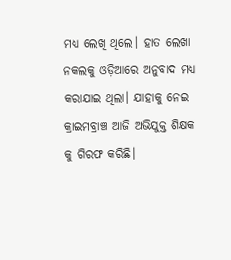ମଧ୍ୟ ଲେଖି ଥିଲେ। ହାତ ଲେଖା ନକଲକୁ ଓଡ଼ିଆରେ ଅନୁବାଦ ମଧ୍ୟ କରାଯାଇ ଥିଲା। ଯାହାକୁ ନେଇ କ୍ରାଇମବ୍ରାଞ୍ଚ ଆଜି ଅଭିଯୁକ୍ତ ଶିକ୍ଷକ କୁ ଗିରଫ କରିଛି।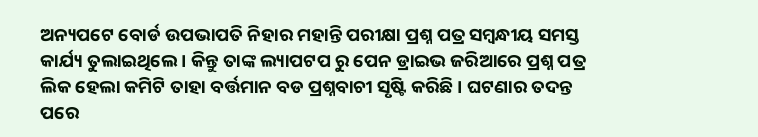ଅନ୍ୟପଟେ ବୋର୍ଡ ଉପଭାପତି ନିହାର ମହାନ୍ତି ପରୀକ୍ଷା ପ୍ରଶ୍ନ ପତ୍ର ସମ୍ବନ୍ଧୀୟ ସମସ୍ତ କାର୍ଯ୍ୟ ତୁଲାଇଥିଲେ । କିନ୍ତୁ ତାଙ୍କ ଲ୍ୟାପଟପ ରୁ ପେନ ଡ୍ରାଇଭ ଜରିଆରେ ପ୍ରଶ୍ନ ପତ୍ର ଲିକ ହେଲା କମିଟି ତାହା ବର୍ତ୍ତମାନ ବଡ ପ୍ରଶ୍ନବାଚୀ ସୃଷ୍ଟି କରିଛି । ଘଟଣାର ତଦନ୍ତ ପରେ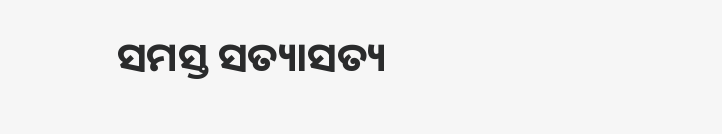ସମସ୍ତ ସତ୍ୟାସତ୍ୟ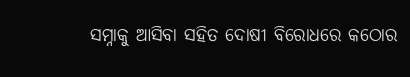ସମ୍ନାକୁ ଆସିବା ସହିତ ଦୋଷୀ ବିରୋଧରେ କଠୋର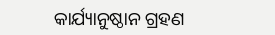କାର୍ଯ୍ୟାନୁଷ୍ଠାନ ଗ୍ରହଣ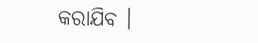କରାଯିବ ।